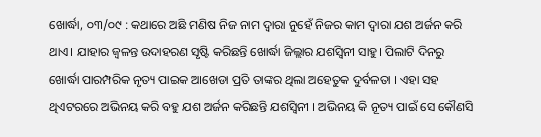ଖୋର୍ଦ୍ଧା, ୦୩/୦୯ : କଥାରେ ଅଛି ମଣିଷ ନିଜ ନାମ ଦ୍ୱାରା ନୁହେଁ ନିଜର କାମ ଦ୍ଵାରା ଯଶ ଅର୍ଜନ କରି ଥାଏ। ଯାହାର ଜ୍ୱଳନ୍ତ ଉଦାହରଣ ସୃଷ୍ଟି କରିଛନ୍ତି ଖୋର୍ଦ୍ଧା ଜିଲ୍ଲାର ଯଶସ୍ବିନୀ ସାହୁ। ପିଲାଟି ଦିନରୁ ଖୋର୍ଦ୍ଧା ପାରମ୍ପରିକ ନୃତ୍ୟ ପାଇକ ଆଖେଡା ପ୍ରତି ତାଙ୍କର ଥିଲା ଅହେତୁକ ଦୁର୍ବଳତା । ଏହା ସହ ଥିଏଟରରେ ଅଭିନୟ କରି ବହୁ ଯଶ ଅର୍ଜନ କରିଛନ୍ତି ଯଶସ୍ବିନୀ । ଅଭିନୟ କି ନୂତ୍ୟ ପାଇଁ ସେ କୌଣସି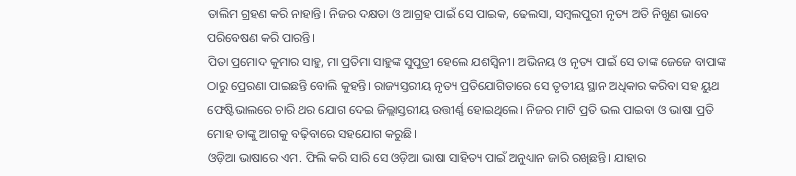ତାଲିମ ଗ୍ରହଣ କରି ନାହାନ୍ତି। ନିଜର ଦକ୍ଷତା ଓ ଆଗ୍ରହ ପାଇଁ ସେ ପାଇକ, ଢେଲସା, ସମ୍ବଲପୁରୀ ନୃତ୍ୟ ଅତି ନିଖୁଣ ଭାବେ ପରିବେଷଣ କରି ପାରନ୍ତି।
ପିତା ପ୍ରମୋଦ କୁମାର ସାହୁ, ମା ପ୍ରତିମା ସାହୁଙ୍କ ସୁପୁତ୍ରୀ ହେଲେ ଯଶସ୍ବିନୀ। ଅଭିନୟ ଓ ନୃତ୍ୟ ପାଇଁ ସେ ତାଙ୍କ ଜେଜେ ବାପାଙ୍କ ଠାରୁ ପ୍ରେରଣା ପାଇଛନ୍ତି ବୋଲି କୁହନ୍ତି। ରାଜ୍ୟସ୍ତରୀୟ ନୃତ୍ୟ ପ୍ରତିଯୋଗିତାରେ ସେ ତୃତୀୟ ସ୍ଥାନ ଅଧିକାର କରିବା ସହ ୟୁଥ ଫେଷ୍ଟିଭାଲରେ ଚାରି ଥର ଯୋଗ ଦେଇ ଜିଲ୍ଲାସ୍ତରୀୟ ଉତ୍ତୀର୍ଣ୍ଣ ହୋଇଥିଲେ। ନିଜର ମାଟି ପ୍ରତି ଭଲ ପାଇବା ଓ ଭାଷା ପ୍ରତି ମୋହ ତାଙ୍କୁ ଆଗକୁ ବଢ଼ିବାରେ ସହଯୋଗ କରୁଛି।
ଓଡ଼ିଆ ଭାଷାରେ ଏମ. ଫିଲି କରି ସାରି ସେ ଓଡ଼ିଆ ଭାଷା ସାହିତ୍ୟ ପାଇଁ ଅନୁଧ୍ୟାନ ଜାରି ରଖିଛନ୍ତି। ଯାହାର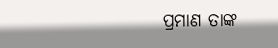ପ୍ରମାଣ ତାଙ୍କ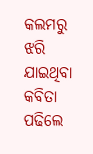କଲମରୁ ଝରି ଯାଇଥିବା କବିତା ପଢିଲେ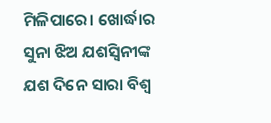ମିଳିପାରେ। ଖୋର୍ଦ୍ଧାର ସୁନା ଝିଅ ଯଶସ୍ବିନୀଙ୍କ ଯଶ ଦିନେ ସାରା ବିଶ୍ଵ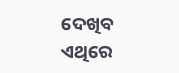ଦେଖିବ ଏଥିରେ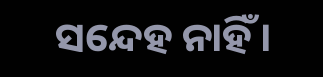ସନ୍ଦେହ ନାହିଁ।